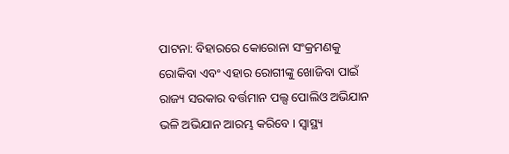ପାଟନା: ବିହାରରେ କୋରୋନା ସଂକ୍ରମଣକୁ ରୋକିବା ଏବଂ ଏହାର ରୋଗୀଙ୍କୁ ଖୋଜିବା ପାଇଁ ରାଜ୍ୟ ସରକାର ବର୍ତ୍ତମାନ ପଲ୍ସ ପୋଲିଓ ଅଭିଯାନ ଭଳି ଅଭିଯାନ ଆରମ୍ଭ କରିବେ । ସ୍ବାସ୍ଥ୍ୟ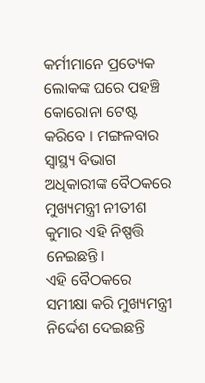କର୍ମୀମାନେ ପ୍ରତ୍ୟେକ ଲୋକଙ୍କ ଘରେ ପହଞ୍ଚି କୋରୋନା ଟେଷ୍ଟ କରିବେ । ମଙ୍ଗଳବାର ସ୍ବାସ୍ଥ୍ୟ ବିଭାଗ ଅଧିକାରୀଙ୍କ ବୈଠକରେ ମୁଖ୍ୟମନ୍ତ୍ରୀ ନୀତୀଶ କୁମାର ଏହି ନିଷ୍ପତ୍ତି ନେଇଛନ୍ତି।
ଏହି ବୈଠକରେ ସମୀକ୍ଷା କରି ମୁଖ୍ୟମନ୍ତ୍ରୀ ନିର୍ଦ୍ଦେଶ ଦେଇଛନ୍ତି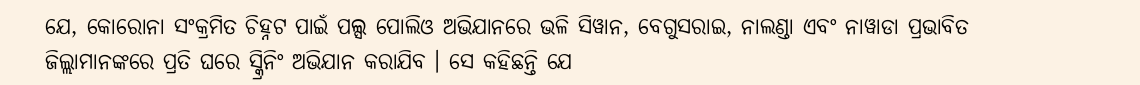ଯେ, କୋରୋନା ସଂକ୍ରମିତ ଚିହ୍ନଟ ପାଇଁ ପଲ୍ସ ପୋଲିଓ ଅଭିଯାନରେ ଭଳି ସିୱାନ, ବେଗୁସରାଇ, ନାଲଣ୍ଡା ଏବଂ ନାୱାଡା ପ୍ରଭାବିତ ଜିଲ୍ଲାମାନଙ୍କରେ ପ୍ରତି ଘରେ ସ୍କ୍ରିନିଂ ଅଭିଯାନ କରାଯିବ । ସେ କହିଛନ୍ତି ଯେ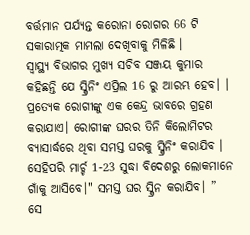ବର୍ତ୍ତମାନ ପର୍ଯ୍ୟନ୍ତ କରୋନା ରୋଗର 66 ଟି ସକାରାତ୍ମକ ମାମଲା ଦେଖିବାକୁ ମିଳିଛି ।
ସ୍ବାସ୍ଥ୍ୟ ବିଭାଗର ମୁଖ୍ୟ ସଚିବ ସଞ୍ଜୟ କୁମାର କହିଛନ୍ତି ଯେ ସ୍କ୍ରିନିଂ ଏପ୍ରିଲ 16 ରୁ ଆରମ୍ଭ ହେବ। । ପ୍ରତ୍ୟେକ ରୋଗୀଙ୍କୁ ଏକ କେନ୍ଦ୍ର ଭାବରେ ଗ୍ରହଣ କରାଯାଏ। ରୋଗୀଙ୍କ ଘରର ତିନି କିଲୋମିଟର ବ୍ୟାସାର୍ଦ୍ଧରେ ଥିବା ସମସ୍ତ ଘରକୁ ସ୍କ୍ରିନିଂ କରାଯିବ । ସେହିପରି ମାର୍ଚ୍ଚ 1-23 ସୁଦ୍ଧା ବିଦେଶରୁ ଲୋକମାନେ ଗାଁକୁ ଆସିବେ।" ସମସ୍ତ ଘର ସ୍କ୍ରିନ କରାଯିବ। ”
ସେ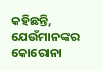କହିଛନ୍ତି, ଯେଉଁମାନଙ୍କର କୋରୋନା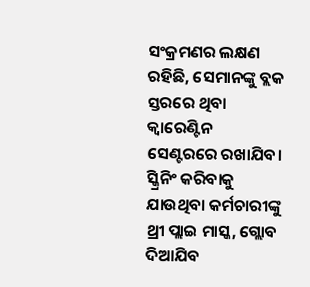ସଂକ୍ରମଣର ଲକ୍ଷଣ ରହିଛି, ସେମାନଙ୍କୁ ବ୍ଲକ ସ୍ତରରେ ଥିବା କ୍ବାରେଣ୍ଟିନ ସେଣ୍ଟରରେ ରଖାଯିବ। ସ୍କ୍ରିନିଂ କରିବାକୁ ଯାଉଥିବା କର୍ମଚାରୀଙ୍କୁ ଥ୍ରୀ ପ୍ଲାଇ ମାସ୍କ, ଗ୍ଲୋବ ଦିଆଯିବ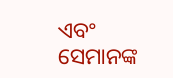ଏବଂ ସେମାନଙ୍କ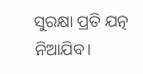ସୁରକ୍ଷା ପ୍ରତି ଯତ୍ନ ନିଆଯିବ।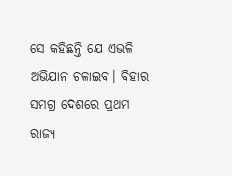ସେ କହିଛନ୍ତି ଯେ ଏଭଳି ଅଭିଯାନ ଚଳାଇବ। ବିହାର ସମଗ୍ର ଦେଶରେ ପ୍ରଥମ ରାଜ୍ୟ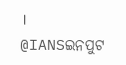।
@IANSଇନପୁଟ